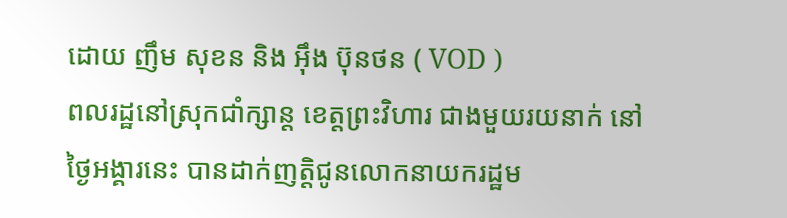ដោយ ញឹម សុខន និង អ៊ឹង ប៊ុនថន ( VOD )
ពលរដ្ឋនៅស្រុកជាំក្សាន្ត ខេត្តព្រះវិហារ ជាងមួយរយនាក់ នៅថ្ងៃអង្គារនេះ បានដាក់ញត្តិជូនលោកនាយករដ្ឋម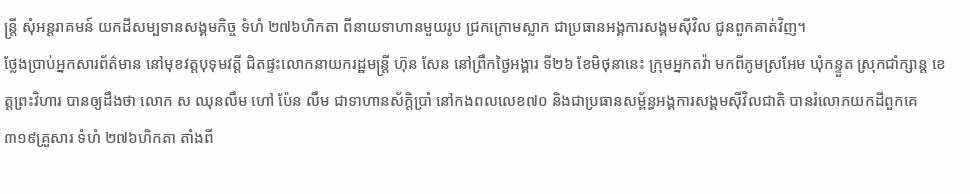ន្ត្រី សុំអន្តរាគមន៍ យកដីសម្បទានសង្គមកិច្ច ទំហំ ២៧៦ហិកតា ពីនាយទាហានមួយរូប ជ្រកក្រោមស្លាក ជាប្រធានអង្គការសង្គមស៊ីវិល ជូនពួកគាត់វិញ។
ថ្លែងប្រាប់អ្នកសារព័ត៌មាន នៅមុខវត្តបុទុមវត្តី ជិតផ្ទះលោកនាយករដ្ឋមន្ត្រី ហ៊ុន សែន នៅព្រឹកថ្ងៃអង្គារ ទី២៦ ខែមិថុនានេះ ក្រុមអ្នកតវ៉ា មកពីភូមស្រអែម ឃុំកន្ទួត ស្រុកជាំក្សាន្ត ខេត្តព្រះវិហារ បានឲ្យដឹងថា លោក ស ឈុនលឹម ហៅ ប៉ែន លឹម ជាទាហានស័ក្តិប្រាំ នៅកងពលលេខ៧០ និងជាប្រធានសម្ព័ន្ធអង្គការសង្គមស៊ីវិលជាតិ បានរំលោភយកដីពួកគេ ៣១៩គ្រួសារ ទំហំ ២៧៦ហិកតា តាំងពី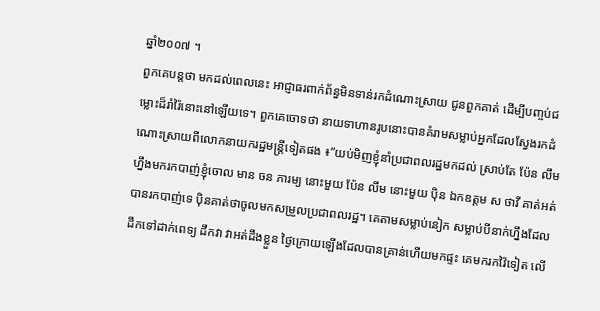ឆ្នាំ២០០៧ ។
ពួកគេបន្តថា មកដល់ពេលនេះ អាជ្ញាធរពាក់ព័ន្ធមិនទាន់រកដំណោះស្រាយ ជូនពួកគាត់ ដើម្បីបញ្ចប់ជម្លោះដ៏រាំរ៉ៃនោះនៅឡើយទេ។ ពួកគេចោទថា នាយទាហានរូបនោះបានគំរាមសម្លាប់អ្នកដែលស្វែងរកដំណោះស្រាយពីលោកនាយករដ្ឋមន្ត្រីទៀតផង ៖”យប់មិញខ្ញុំនាំប្រជាពលរដ្ឋមកដល់ ស្រាប់តែ ប៉ែន លឹម ហ្នឹងមករកបាញ់ខ្ញុំចោល មាន ចន ភារម្យ នោះមួយ ប៉ែន លឹម នោះមួយ ប៉ិន ឯកឧត្តម ស ថាវី គាត់អត់បានរកបាញ់ទេ ប៉ិនគាត់ថាចូលមកសម្រួលប្រជាពលរដ្ឋ។ គេតាមសម្លាប់នៀក សម្លាប់បីនាក់ហ្នឹងដែលដឹកទៅដាក់ពេទ្យ ដឹកវា វាអត់ដឹងខ្លួន ថ្ងៃក្រោយឡើងដែលបានគ្រាន់ហើយមកផ្ទះ គេមករកវ៉ៃទៀត លើ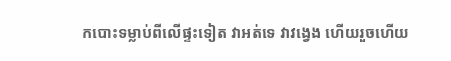កបោះទម្លាប់ពីលើផ្ទះទៀត វាអត់ទេ វាវង្វេង ហើយរួចហើយ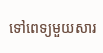ទៅពេទ្យមួយសារ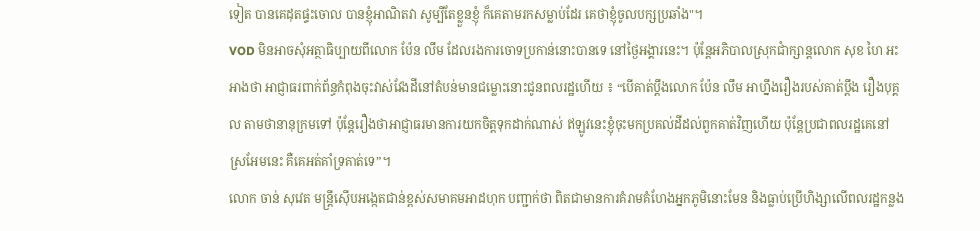ទៀត បានគេដុតផ្ទះចោល បានខ្ញុំអាណិតវា សូម្បីតែខ្លួនខ្ញុំ ក៏គេតាមរកសម្លាប់ដែរ គេថាខ្ញុំចូលបក្សប្រឆាំង"។
VOD មិនអាចសុំអត្ថាធិប្បាយពីលោក ប៉ែន លឹម ដែលរងការចោទប្រកាន់នោះបានទេ នៅថ្ងៃអង្គារនេះ។ ប៉ុន្តែអភិបាលស្រុកជាំក្សាន្តលោក សុខ ហៃ អះអាងថា អាជ្ញាធរពាក់ព័ន្ធកំពុងចុះវាស់វែងដីនៅតំបន់មានជម្លោះនោះជូនពលរដ្ឋហើយ ៖ “បើគាត់ប្តឹងលោក ប៉ែន លឹម អាហ្នឹងរឿងរបស់គាត់ប្តឹង រឿងបុគ្គល តាមថានានុក្រមទៅ ប៉ុន្តែរឿងថាអាជ្ញាធរមានការយកចិត្តទុកដាក់ណាស់ ឥឡូវនេះខ្ញុំចុះមកប្រគល់ដីដល់ពួកគាត់វិញហើយ ប៉ុន្តែប្រជាពលរដ្ឋគេនៅស្រអែមនេះ គឺគេអត់គាំទ្រគាត់ទេ”។
លោក ចាន់ សុវេត មន្រ្តីស៊ើបអង្កេតជាន់ខ្ពស់សមាគមអាដហុក បញ្ជាក់ថា ពិតជាមានការគំរាមគំហែងអ្នកភូមិនោះមែន និងធ្លាប់ប្រើហិង្សាលើពលរដ្ឋកន្លង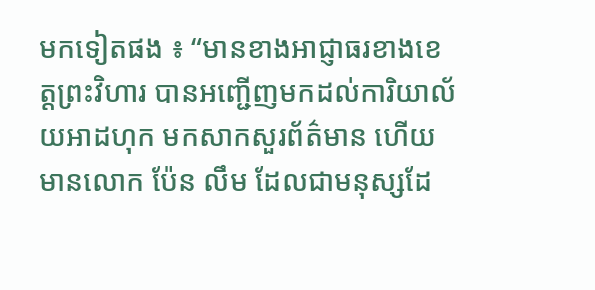មកទៀតផង ៖ “មានខាងអាជ្ញាធរខាងខេត្តព្រះវិហារ បានអញ្ជើញមកដល់ការិយាល័យអាដហុក មកសាកសួរព័ត៌មាន ហើយមានលោក ប៉ែន លឹម ដែលជាមនុស្សដែ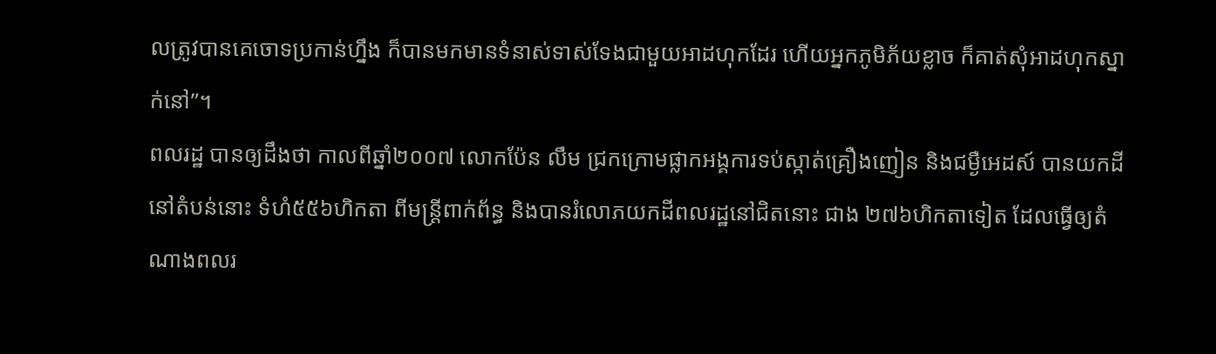លត្រូវបានគេចោទប្រកាន់ហ្នឹង ក៏បានមកមានទំនាស់ទាស់ទែងជាមួយអាដហុកដែរ ហើយអ្នកភូមិភ័យខ្លាច ក៏គាត់សុំអាដហុកស្នាក់នៅ”។
ពលរដ្ឋ បានឲ្យដឹងថា កាលពីឆ្នាំ២០០៧ លោកប៉ែន លឹម ជ្រកក្រោមផ្លាកអង្គការទប់ស្កាត់គ្រឿងញៀន និងជម្ងឺអេដស៍ បានយកដីនៅតំបន់នោះ ទំហំ៥៥៦ហិកតា ពីមន្រ្តីពាក់ព័ន្ធ និងបានរំលោភយកដីពលរដ្ឋនៅជិតនោះ ជាង ២៧៦ហិកតាទៀត ដែលធ្វើឲ្យតំណាងពលរ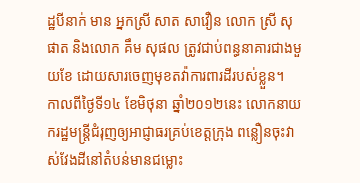ដ្ឋបីនាក់ មាន អ្នកស្រី សាត សាវឿន លោក ស្រី សុផាត និងលោក គឹម សុផល ត្រូវជាប់ពន្ធនាគារជាងមួយខែ ដោយសារចេញមុខតវ៉ាការពារដីរបស់ខ្លួន។
កាលពីថ្ងៃទី១៤ ខែមិថុនា ឆ្នាំ២០១២នេះ លោកនាយករដ្ឋមន្ត្រីជំរុញឲ្យអាជ្ញាធរគ្រប់ខេត្តក្រុង ពន្លឿនចុះវាស់វែងដីនៅតំបន់មានជម្លោះ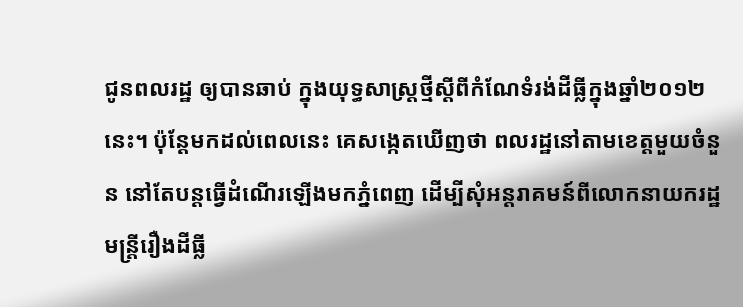ជូនពលរដ្ឋ ឲ្យបានឆាប់ ក្នុងយុទ្ធសាស្រ្តថ្មីស្តីពីកំណែទំរង់ដីធ្លីក្នុងឆ្នាំ២០១២នេះ។ ប៉ុន្តែមកដល់ពេលនេះ គេសង្កេតឃើញថា ពលរដ្ឋនៅតាមខេត្តមួយចំនួន នៅតែបន្តធ្វើដំណើរឡើងមកភ្នំពេញ ដើម្បីសុំអន្តរាគមន៍ពីលោកនាយករដ្ឋមន្ត្រីរឿងដីធ្លី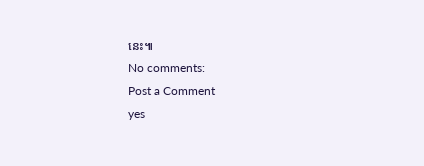នេះ៕
No comments:
Post a Comment
yes